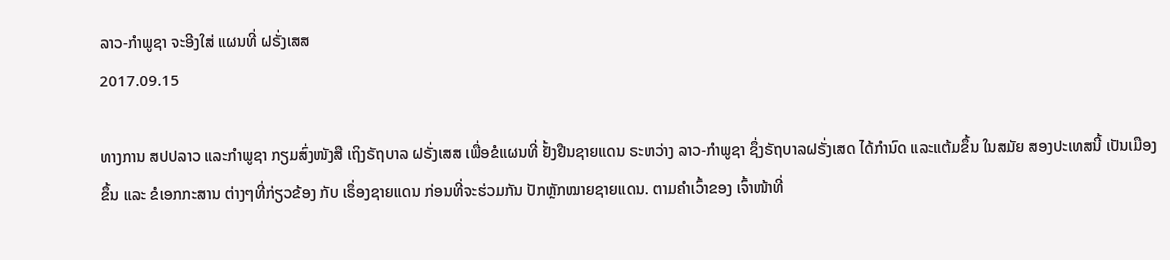ລາວ-ກຳພູຊາ ຈະອີງໃສ່ ແຜນທີ່ ຝຣັ່ງເສສ
2017.09.15

ທາງການ ສປປລາວ ແລະກຳພູຊາ ກຽມສົ່ງໜັງສື ເຖິງຣັຖບາລ ຝຣັ່ງເສສ ເພື່ອຂໍແຜນທີ່ ຢັ້ງຢືນຊາຍແດນ ຣະຫວ່າງ ລາວ-ກຳພູຊາ ຊຶ່ງຣັຖບາລຝຣັ່ງເສດ ໄດ້ກຳນົດ ແລະແຕ້ມຂຶ້ນ ໃນສມັຍ ສອງປະເທສນີ້ ເປັນເມືອງຂຶ້ນ ແລະ ຂໍເອກກະສານ ຕ່າງໆທີ່ກ່ຽວຂ້ອງ ກັບ ເຣຶ່ອງຊາຍແດນ ກ່ອນທີ່ຈະຮ່ວມກັນ ປັກຫຼັກໝາຍຊາຍແດນ. ຕາມຄຳເວົ້າຂອງ ເຈົ້າໜ້າທີ່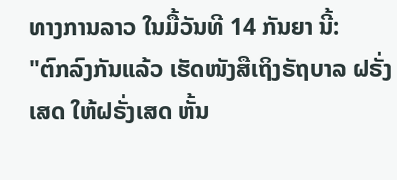ທາງການລາວ ໃນມື້ວັນທີ 14 ກັນຍາ ນີ້:
"ຕົກລົງກັນແລ້ວ ເຮັດໜັງສືເຖິງຣັຖບາລ ຝຣັ່ງເສດ ໃຫ້ຝຣັ່ງເສດ ຫັ້ນ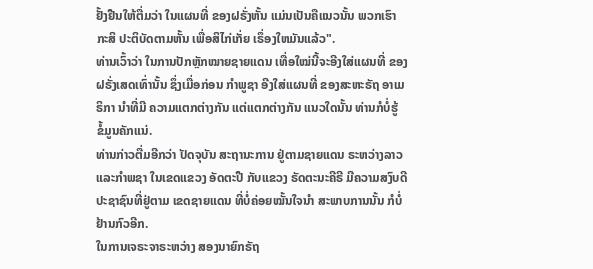ຢັ້ງຢືນໃຫ້ຕື່ມວ່າ ໃນແຜນທີ່ ຂອງຝຣັ່ງຫັ້ນ ແມ່ນເປັນຄືແນວນັ້ນ ພວກເຮົາກະສິ ປະຕິບັດຕາມຫັ້ນ ເພື່ອສິໄກ່ເກັ່ຍ ເຣຶ່ອງໃຫມັນແລ້ວ".
ທ່ານເວົ້າວ່າ ໃນການປັກຫຼັກໝາຍຊາຍແດນ ເທື່ອໃໝ່ນີ້ຈະອີງໃສ່ແຜນທີ່ ຂອງຝຣັ່ງເສດເທົ່ານັ້ນ ຊຶ່ງເມື່ອກ່ອນ ກຳພູຊາ ອີງໃສ່ແຜນທີ່ ຂອງສະຫະຣັຖ ອາເມຣິກາ ນຳທີ່ມີ ຄວາມແຕກຕ່າງກັນ ແຕ່ແຕກຕ່າງກັນ ແນວໃດນັ້ນ ທ່ານກໍບໍ່ຮູ້ ຂໍ້ມູນຄັກແນ່.
ທ່ານກ່າວຕື່ມອີກວ່າ ປັດຈຸບັນ ສະຖານະການ ຢູ່ຕາມຊາຍແດນ ຣະຫວ່າງລາວ ແລະກຳພຊາ ໃນເຂດແຂວງ ອັດຕະປື ກັບແຂວງ ຣັດຕະນະຄີຣີ ມີຄວາມສງົບດີ ປະຊາຊົນທີ່ຢູ່ຕາມ ເຂດຊາຍແດນ ທີ່ບໍ່ຄ່ອຍໝັ້ນໃຈນຳ ສະພາບການນັ້ນ ກໍບໍ່ຢ້ານກົວອີກ.
ໃນການເຈຣະຈາຣະຫວ່າງ ສອງນາຍົກຣັຖ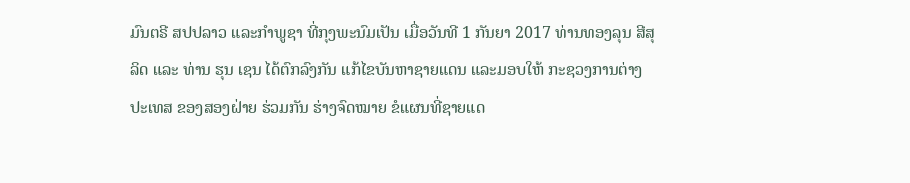ມົນຕຣີ ສປປລາວ ແລະກຳພູຊາ ທີ່ກຸງພະນົມເປັນ ເມື່ອວັນທີ 1 ກັນຍາ 2017 ທ່ານທອງລຸນ ສີສຸລິດ ແລະ ທ່ານ ຮຸນ ເຊນ ໄດ້ຕົກລົງກັນ ແກ້ໄຂບັນຫາຊາຍແດນ ແລະມອບໃຫ້ ກະຊວງການຕ່າງປະເທສ ຂອງສອງຝ່າຍ ຮ່ວມກັນ ຮ່າງຈົດໝາຍ ຂໍແຜນທີ່ຊາຍແດ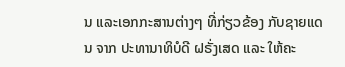ນ ແລະເອກກະສານຕ່າງໆ ທີ່ກ່ຽວຂ້ອງ ກັບຊາຍແດນ ຈາກ ປະທານາທິບໍດີ ຝຣັ່ງເສດ ແລະ ໃຫ້ຄະ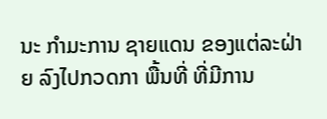ນະ ກຳມະການ ຊາຍແດນ ຂອງແຕ່ລະຝ່າຍ ລົງໄປກວດກາ ພື້ນທີ່ ທີ່ມີການ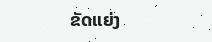ຂັດແຍ່ງ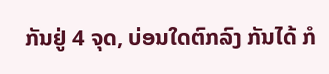ກັນຢູ່ 4 ຈຸດ, ບ່ອນໃດຕົກລົງ ກັນໄດ້ ກໍ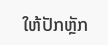ໃຫ້ປັກຫຼັກ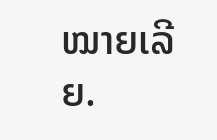ໝາຍເລີຍ.